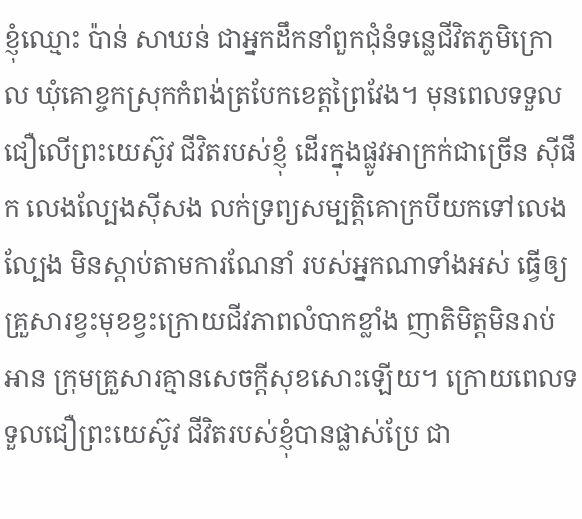ខ្ញុំឈ្មោះ ប៉ាន់ សាឃន់ ជាអ្នកដឹកនាំពួកជុំនំទន្លេជីវិតភូមិក្រោល ឃុំគោខ្ចកស្រុកកំពង់ត្របែកខេត្តព្រៃវែង។ មុនពេលទទួលជឿលើព្រះយេស៊ូវ ជីវិតរបស់ខ្ញុំ ដើរក្នុងផ្លូវអាក្រក់ជាច្រើន ស៊ីផឹក លេងល្បែងស៊ីសង លក់ទ្រព្យសម្បត្តិគោក្របីយកទៅលេងល្បែង មិនស្ដាប់តាមការណែនាំ របស់អ្នកណាទាំងអស់ ធ្វើឲ្យគ្រួសារខ្វះមុខខ្វះក្រោយជីវភាពលំបាកខ្លាំង ញាតិមិត្តមិនរាប់អាន ក្រុមគ្រួសារគ្មានសេចក្ដីសុខសោះឡើយ។ ក្រោយពេលទទួលជឿព្រះយេស៊ូវ ជីវិតរបស់ខ្ញុំបានផ្លាស់ប្រែ ជា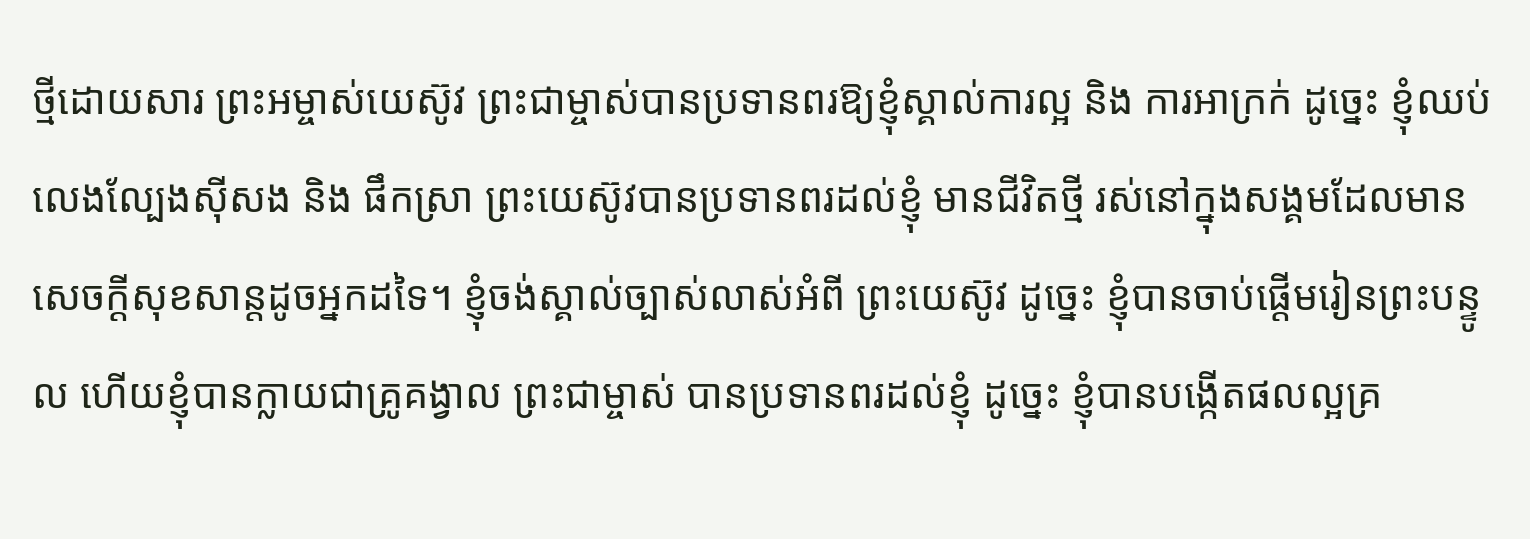ថ្មីដោយសារ ព្រះអម្ចាស់យេស៊ូវ ព្រះជាម្ចាស់បានប្រទានពរឱ្យខ្ញុំស្គាល់ការល្អ និង ការអាក្រក់ ដូច្នេះ ខ្ញុំឈប់លេងល្បែងស៊ីសង និង ផឹកស្រា ព្រះយេស៊ូវបានប្រទានពរដល់ខ្ញុំ មានជីវិតថ្មី រស់នៅក្នុងសង្គមដែលមានសេចក្ដីសុខសាន្តដូចអ្នកដទៃ។ ខ្ញុំចង់ស្គាល់ច្បាស់លាស់អំពី ព្រះយេស៊ូវ ដូច្នេះ ខ្ញុំបានចាប់ផ្តើមរៀនព្រះបន្ទូល ហើយខ្ញុំបានក្លាយជាគ្រូគង្វាល ព្រះជាម្ចាស់ បានប្រទានពរដល់ខ្ញុំ ដូច្នេះ ខ្ញុំបានបង្កើតផលល្អគ្រ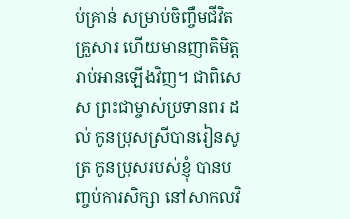ប់គ្រាន់ សម្រាប់ចិញ្ចឹមជីវិតគ្រួសារ ហើយមានញាតិមិត្តរាប់អានឡើងវិញ។ ជាពិសេស ព្រះជាម្ចាស់ប្រទានពរ ដល់ កូនប្រុសស្រីបានរៀនសូត្រ កូនប្រុសរបស់ខ្ញុំ បានបញ្ចប់ការសិក្សា នៅសាកលវិ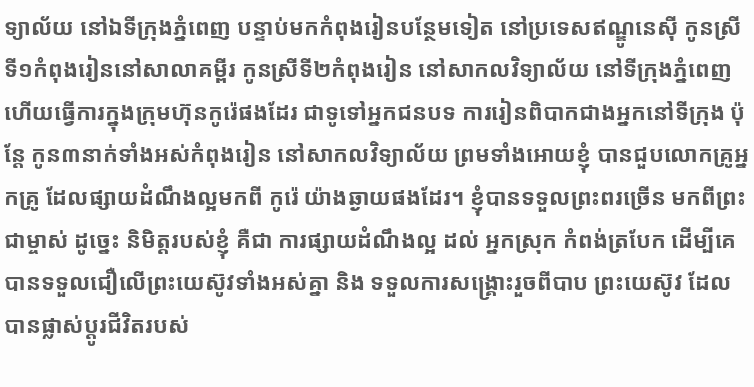ទ្យាល័យ នៅឯទីក្រុងភ្នំពេញ បន្ទាប់មកកំពុងរៀនបន្ថែមទៀត នៅប្រទេសឥណ្ឌូនេស៊ី កូនស្រីទី១កំពុងរៀននៅសាលាគម្ពីរ កូនស្រីទី២កំពុងរៀន នៅសាកលវិទ្យាល័យ នៅទីក្រុងភ្នំពេញ ហើយធ្វើការក្នុងក្រុមហ៊ុនកូរ៉េផងដែរ ជាទូទៅអ្នកជនបទ ការរៀនពិបាកជាងអ្នកនៅទីក្រុង ប៉ុន្តែ កូន៣នាក់ទាំងអស់កំពុងរៀន នៅសាកលវិទ្យាល័យ ព្រមទាំងអោយខ្ញុំ បានជួបលោកគ្រូអ្នកគ្រូ ដែលផ្សាយដំណឹងល្អមកពី កូរ៉េ យ៉ាងឆ្ងាយផងដែរ។ ខ្ញុំបានទទួលព្រះពរច្រើន មកពីព្រះជាម្ចាស់ ដូច្នេះ និមិត្តរបស់ខ្ញុំ គឺជា ការផ្សាយដំណឹងល្អ ដល់ អ្នកស្រុក កំពង់ត្របែក ដើម្បីគេបានទទួលជឿលើព្រះយេស៊ូវទាំងអស់គ្នា និង ទទួលការសង្គ្រោះរួចពីបាប ព្រះយេស៊ូវ ដែលបានផ្លាស់ប្តូរជីវិតរបស់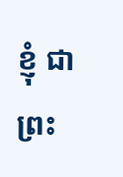ខ្ញុំ ជាព្រះ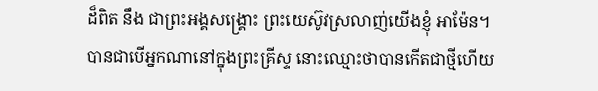ដ៏ពិត នឹង ជាព្រះអង្គសង្គ្រោះ ព្រះយេស៊ូវស្រលាញ់យើងខ្ញុំ អាម៉ែន។
បានជាបើអ្នកណានៅក្នុងព្រះគ្រីស្ទ នោះឈ្មោះថាបានកើតជាថ្មីហើយ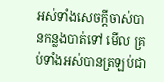អស់ទាំងសេចក្តីចាស់បានកន្លងបាត់ទៅ មើល គ្រប់ទាំងអស់បានត្រឡប់ជា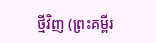ថ្មីវិញ (ព្រះគម្ពីរ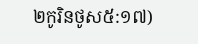២កូរិនថូស៥:១៧)